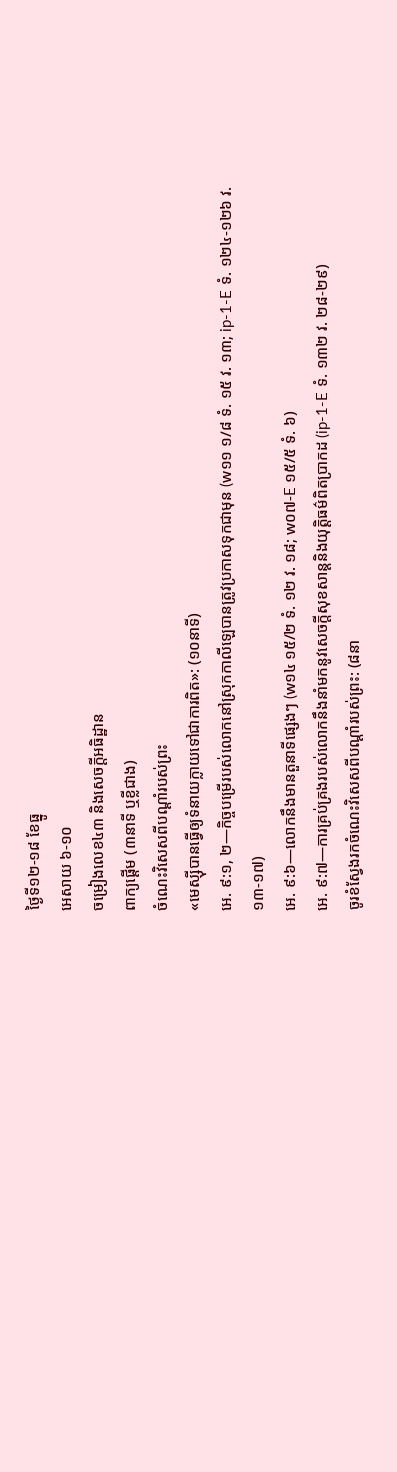ថ្ងៃទី១២-១៨ ខែធ្នូ
អេសាយ ៦-១០
ចម្រៀងលេខ៤៣ និងសេចក្ដីអធិដ្ឋាន
ពាក្យផ្ដើម (៣នាទី ឬខ្លីជាង)
ចំណេះវិសេសពីបណ្ដាំរបស់ព្រះ
«មេស្ស៊ីបានធ្វើឲ្យទំនាយក្លាយទៅជាការពិត»: (១០នាទី)
អេ. ៩:១, ២—កិច្ចបម្រើរបស់លោកនៅស្រុកកាលីឡេបានត្រូវប្រកាសទុកជាមុន (w១១ ១/៨ ទំ. ១៥ វ. ១៣; ip-1-E ទំ. ១២៤-១២៦ វ. ១៣-១៧)
អេ. ៩:៦—លោកនឹងមានតួនាទីផ្សេងៗ (w១៤ ១៥/២ ទំ. ១២ វ. ១៨; w០៧-E ១៥/៥ ទំ. ៦)
អេ. ៩:៧—ការគ្រប់គ្រងរបស់លោកនឹងនាំមកនូវសេចក្ដីសុខសាន្តនិងយុត្ដិធម៌ពិតប្រាកដ (ip-1-E ទំ. ១៣២ វ. ២៨-២៩)
ចូរខំស្វែងរកចំណេះវិសេសពីបណ្ដាំរបស់ព្រះ: (៨នា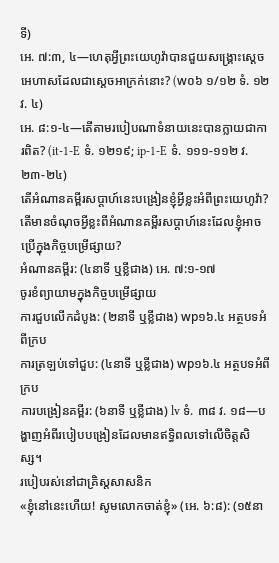ទី)
អេ. ៧:៣, ៤—ហេតុអ្វីព្រះយេហូវ៉ាបានជួយសង្គ្រោះស្តេចអេហាសដែលជាស្តេចអាក្រក់នោះ? (w០៦ ១/១២ ទំ. ១២ វ. ៤)
អេ. ៨:១-៤—តើតាមរបៀបណាទំនាយនេះបានក្លាយជាការពិត? (it-1-E ទំ. ១២១៩; ip-1-E ទំ. ១១១-១១២ វ. ២៣-២៤)
តើអំណានគម្ពីរសប្ដាហ៍នេះបង្រៀនខ្ញុំអ្វីខ្លះអំពីព្រះយេហូវ៉ា?
តើមានចំណុចអ្វីខ្លះពីអំណានគម្ពីរសប្ដាហ៍នេះដែលខ្ញុំអាចប្រើក្នុងកិច្ចបម្រើផ្សាយ?
អំណានគម្ពីរ: (៤នាទី ឬខ្លីជាង) អេ. ៧:១-១៧
ចូរខំព្យាយាមក្នុងកិច្ចបម្រើផ្សាយ
ការជួបលើកដំបូង: (២នាទី ឬខ្លីជាង) wp១៦.៤ អត្ថបទអំពីក្រប
ការត្រឡប់ទៅជួប: (៤នាទី ឬខ្លីជាង) wp១៦.៤ អត្ថបទអំពីក្រប
ការបង្រៀនគម្ពីរ: (៦នាទី ឬខ្លីជាង) lv ទំ. ៣៨ វ. ១៨—បង្ហាញអំពីរបៀបបង្រៀនដែលមានឥទ្ធិពលទៅលើចិត្តសិស្ស។
របៀបរស់នៅជាគ្រិស្តសាសនិក
«ខ្ញុំនៅនេះហើយ! សូមលោកចាត់ខ្ញុំ» (អេ. ៦:៨): (១៥នា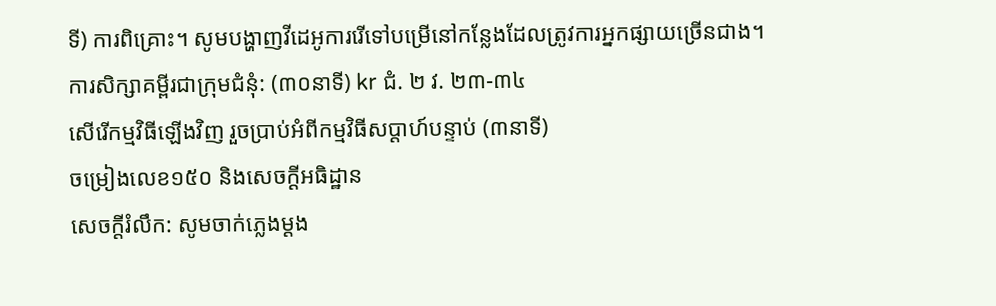ទី) ការពិគ្រោះ។ សូមបង្ហាញវីដេអូការរើទៅបម្រើនៅកន្លែងដែលត្រូវការអ្នកផ្សាយច្រើនជាង។
ការសិក្សាគម្ពីរជាក្រុមជំនុំ: (៣០នាទី) kr ជំ. ២ វ. ២៣-៣៤
សើរើកម្មវិធីឡើងវិញ រួចប្រាប់អំពីកម្មវិធីសប្ដាហ៍បន្ទាប់ (៣នាទី)
ចម្រៀងលេខ១៥០ និងសេចក្ដីអធិដ្ឋាន
សេចក្ដីរំលឹក: សូមចាក់ភ្លេងម្ដង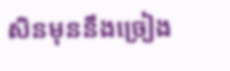សិនមុននឹងច្រៀង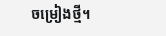ចម្រៀងថ្មី។